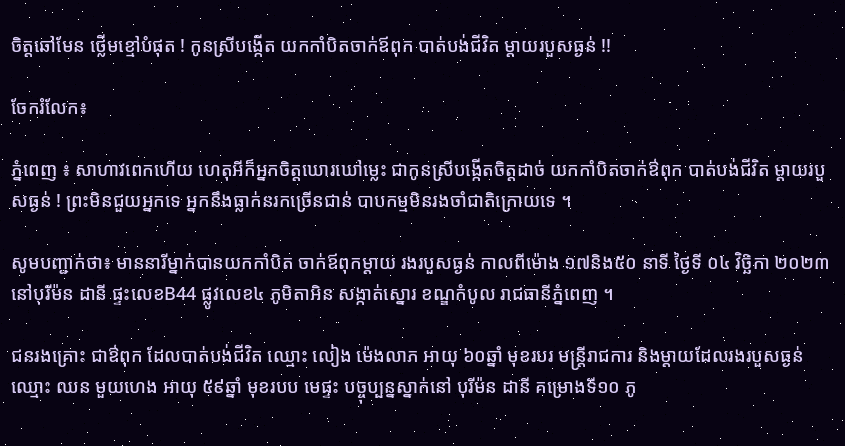ចិត្តឆៅមែន ថ្លើមខ្មៅបំផុត ! កូនស្រីបង្កើត យកកាំបិតចាក់ឪពុក បាត់បង់ជីវិត ម្តាយរបួសធ្ងន់ !!

ចែករំលែក៖

ភ្នំពេញ ៖ សាហាវពេកហើយ ហេតុអីក៏អ្នកចិត្តឃោរឃៅម្លេះ ជាកូនស្រីបង្កើតចិត្តដាច់ យកកាំបិតចាក់ឳពុក បាត់បង់ជីវិត ម្តាយរបួសធ្ងន់ ! ព្រះមិនជួយអ្នកទេ អ្នកនឹងធ្លាក់នរកច្រើនជាន់ បាបកម្មមិនរងចាំជាតិក្រោយទេ ។

សូមបញ្ជាក់ថា៖ មាននារីម្នាក់បានយកកាំបិត ចាក់ឪពុកម្ដាយ រងរបួសធ្ងន់ កាលពីម៉ោង ១៧និង៥០ នាទី ថ្ងៃទី ០៤ វិច្ឆិកា ២០២៣ នៅបុរីម៉ន ដានី ផ្ទះលេខB44 ផ្លូវលេខ៤ ភូមិតាអិន សង្កាត់ស្នោរ ខណ្ឌកំបូល រាជធានីភ្នំពេញ ។

ជនរងគ្រោះ ជាឳពុក ដែលបាត់បង់ជីវិត ឈ្មោះ លៀង ម៉េងលាភ អាយុ ៦០ឆ្នាំ មុខរបរ មន្រ្ដីរាជការ និងម្តាយដែលរងរបួសធ្ងន់ ឈ្មោះ ឈន មួយហេង អាយុ ៥៩ឆ្នាំ មុខរបប មេផ្ទះ បច្ចុប្បន្នស្នាក់នៅ បុរីម៉ន ដានី គម្រោងទី១០ ភូ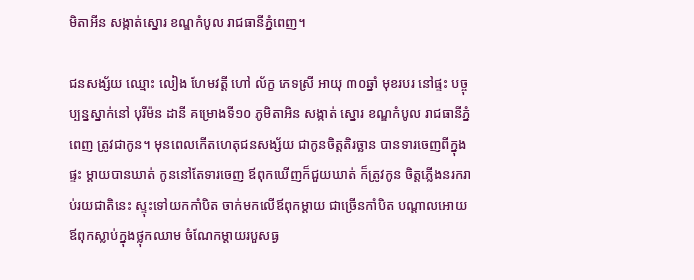មិតាអីន សង្កាត់ស្នោរ ខណ្ឌកំបូល រាជធានីភ្នំពេញ។

ជនសង្ស័យ ឈ្មោះ លៀង ហែមវត្តី ហៅ ល័ក្ខ ភេទស្រី អាយុ ៣០ឆ្នាំ មុខរបរ នៅផ្ទះ បច្ចុប្បន្នស្នាក់នៅ បុរីម៉ន ដានី គម្រោងទី១០ ភូមិតាអិន សង្កាត់ ស្នោរ ខណ្ឌកំបូល រាជធានីភ្នំពេញ ត្រូវជាកូន។ មុនពេលកើតហេតុជនសង្ស័យ ជាកូនចិត្តតិរច្ឆាន បានទារចេញពីក្នុងផ្ទះ ម្ដាយបានឃាត់ កូននៅតែទារចេញ ឪពុកឃើញក៏ជួយឃាត់ ក៏ត្រូវកូន ចិត្តភ្លើងនរករាប់រយជាតិនេះ ស្ទុះទៅយកកាំបិត ចាក់មកលើឪពុកម្តាយ ជាច្រើនកាំបិត បណ្តាលអោយឪពុកស្លាប់ក្នុងថ្លុកឈាម ចំណែកម្តាយរបួសធ្ង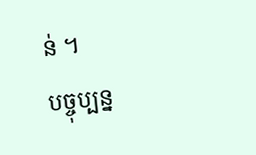ន់ ។
បច្ចុប្បន្ន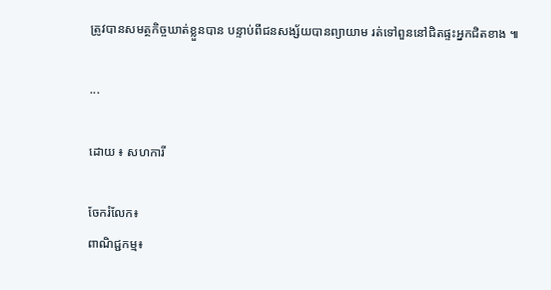ត្រូវបានសមត្ថកិច្ចឃាត់ខ្លួនបាន បន្ទាប់ពីជនសង្ស័យបានព្យាយាម រត់ទៅពួននៅជិតផ្ទះអ្នកជិតខាង ៕

...

ដោយ ៖ សហការី

ចែករំលែក៖
ពាណិជ្ជកម្ម៖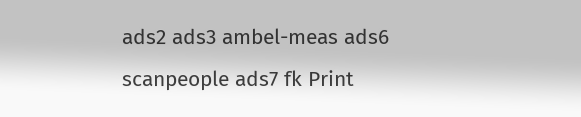ads2 ads3 ambel-meas ads6 scanpeople ads7 fk Print